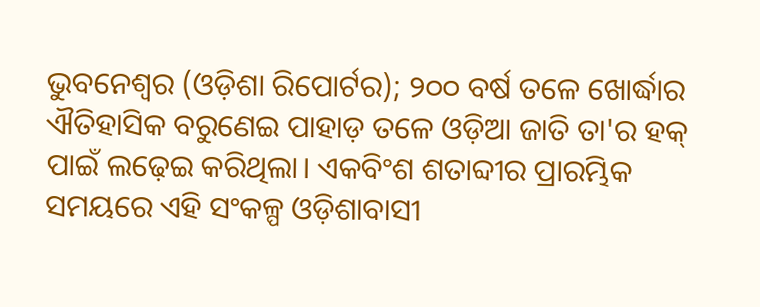ଭୁବନେଶ୍ୱର (ଓଡ଼ିଶା ରିପୋର୍ଟର); ୨୦୦ ବର୍ଷ ତଳେ ଖୋର୍ଦ୍ଧାର ଐତିହାସିକ ବରୁଣେଇ ପାହାଡ଼ ତଳେ ଓଡ଼ିଆ ଜାତି ତା'ର ହକ୍ ପାଇଁ ଲଢ଼େଇ କରିଥିଲା। ଏକବିଂଶ ଶତାବ୍ଦୀର ପ୍ରାରମ୍ଭିକ ସମୟରେ ଏହି ସଂକଳ୍ପ ଓଡ଼ିଶାବାସୀ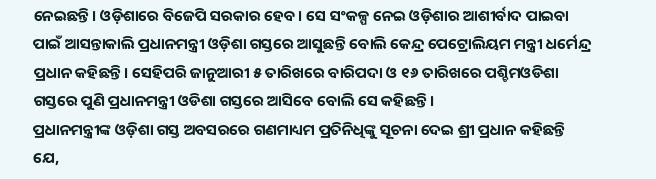ନେଇଛନ୍ତି। ଓଡ଼ିଶାରେ ବିଜେପି ସରକାର ହେବ। ସେ ସଂକଳ୍ପ ନେଇ ଓଡ଼ିଶାର ଆଶୀର୍ବାଦ ପାଇବା ପାଇଁ ଆସନ୍ତାକାଲି ପ୍ରଧାନମନ୍ତ୍ରୀ ଓଡ଼ିଶା ଗସ୍ତରେ ଆସୁଛନ୍ତି ବୋଲି କେନ୍ଦ୍ର ପେଟ୍ରୋଲିୟମ ମନ୍ତ୍ରୀ ଧର୍ମେନ୍ଦ୍ର ପ୍ରଧାନ କହିଛନ୍ତି। ସେହିପରି ଜାନୁଆରୀ ୫ ତାରିଖରେ ବାରିପଦା ଓ ୧୬ ତାରିଖରେ ପଶ୍ଚିମଓଡିଶା ଗସ୍ତରେ ପୁଣି ପ୍ରଧାନମନ୍ତ୍ରୀ ଓଡିଶା ଗସ୍ତରେ ଆସିବେ ବୋଲି ସେ କହିଛନ୍ତି।
ପ୍ରଧାନମନ୍ତ୍ରୀଙ୍କ ଓଡ଼ିଶା ଗସ୍ତ ଅବସରରେ ଗଣମାଧ୍ୟମ ପ୍ରତିନିଧିଙ୍କୁ ସୂଚନା ଦେଇ ଶ୍ରୀ ପ୍ରଧାନ କହିଛନ୍ତି ଯେ,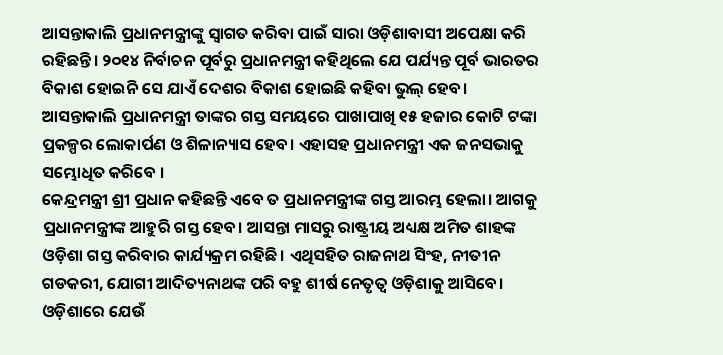ଆସନ୍ତାକାଲି ପ୍ରଧାନମନ୍ତ୍ରୀଙ୍କୁ ସ୍ୱାଗତ କରିବା ପାଇଁ ସାରା ଓଡ଼ିଶାବାସୀ ଅପେକ୍ଷା କରି ରହିଛନ୍ତି। ୨୦୧୪ ନିର୍ବାଚନ ପୂର୍ବରୁ ପ୍ରଧାନମନ୍ତ୍ରୀ କହିଥିଲେ ଯେ ପର୍ଯ୍ୟନ୍ତ ପୂର୍ବ ଭାରତର ବିକାଶ ହୋଇନି ସେ ଯାଏଁ ଦେଶର ବିକାଶ ହୋଇଛି କହିବା ଭୁଲ୍ ହେବ। ଆସନ୍ତାକାଲି ପ୍ରଧାନମନ୍ତ୍ରୀ ତାଙ୍କର ଗସ୍ତ ସମୟରେ ପାଖାପାଖି ୧୫ ହଜାର କୋଟି ଟଙ୍କା ପ୍ରକଳ୍ପର ଲୋକାର୍ପଣ ଓ ଶିଳାନ୍ୟାସ ହେବ। ଏହାସହ ପ୍ରଧାନମନ୍ତ୍ରୀ ଏକ ଜନସଭାକୁ ସମ୍ଭୋଧିତ କରିବେ ।
କେନ୍ଦ୍ରମନ୍ତ୍ରୀ ଶ୍ରୀ ପ୍ରଧାନ କହିଛନ୍ତି ଏବେ ତ ପ୍ରଧାନମନ୍ତ୍ରୀଙ୍କ ଗସ୍ତ ଆରମ୍ଭ ହେଲା। ଆଗକୁ ପ୍ରଧାନମନ୍ତ୍ରୀଙ୍କ ଆହୁରି ଗସ୍ତ ହେବ। ଆସନ୍ତା ମାସରୁ ରାଷ୍ଟ୍ରୀୟ ଅଧ୍ୟକ୍ଷ ଅମିତ ଶାହଙ୍କ ଓଡ଼ିଶା ଗସ୍ତ କରିବାର କାର୍ଯ୍ୟକ୍ରମ ରହିଛି। ଏଥିସହିତ ରାଜନାଥ ସିଂହ, ନୀତୀନ ଗଡକରୀ, ଯୋଗୀ ଆଦିତ୍ୟନାଥଙ୍କ ପରି ବହୁ ଶୀର୍ଷ ନେତୃତ୍ୱ ଓଡ଼ିଶାକୁ ଆସିବେ। ଓଡ଼ିଶାରେ ଯେଉଁ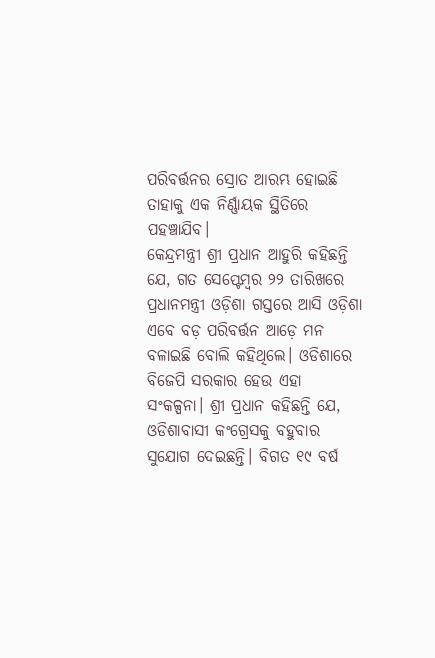ପରିବର୍ତ୍ତନର ସ୍ରୋତ ଆରମ୍ଭ ହୋଇଛି ତାହାକୁ ଏକ ନିର୍ଣ୍ଣାୟକ ସ୍ଥିତିରେ ପହଞ୍ଚାଯିବ।
କେନ୍ଦ୍ରମନ୍ତ୍ରୀ ଶ୍ରୀ ପ୍ରଧାନ ଆହୁରି କହିଛନ୍ତି ଯେ, ଗତ ସେପ୍ଟେମ୍ବର ୨୨ ତାରିଖରେ ପ୍ରଧାନମନ୍ତ୍ରୀ ଓଡ଼ିଶା ଗସ୍ତରେ ଆସି ଓଡ଼ିଶା ଏବେ ବଡ଼ ପରିବର୍ତ୍ତନ ଆଡ଼େ ମନ ବଳାଇଛି ବୋଲି କହିଥିଲେ। ଓଡିଶାରେ ବିଜେପି ସରକାର ହେଉ ଏହା ସଂକଳ୍ପନା। ଶ୍ରୀ ପ୍ରଧାନ କହିଛନ୍ତି ଯେ, ଓଡିଶାବାସୀ କଂଗ୍ରେସକୁ ବହୁବାର ସୁଯୋଗ ଦେଇଛନ୍ତି। ବିଗତ ୧୯ ବର୍ଷ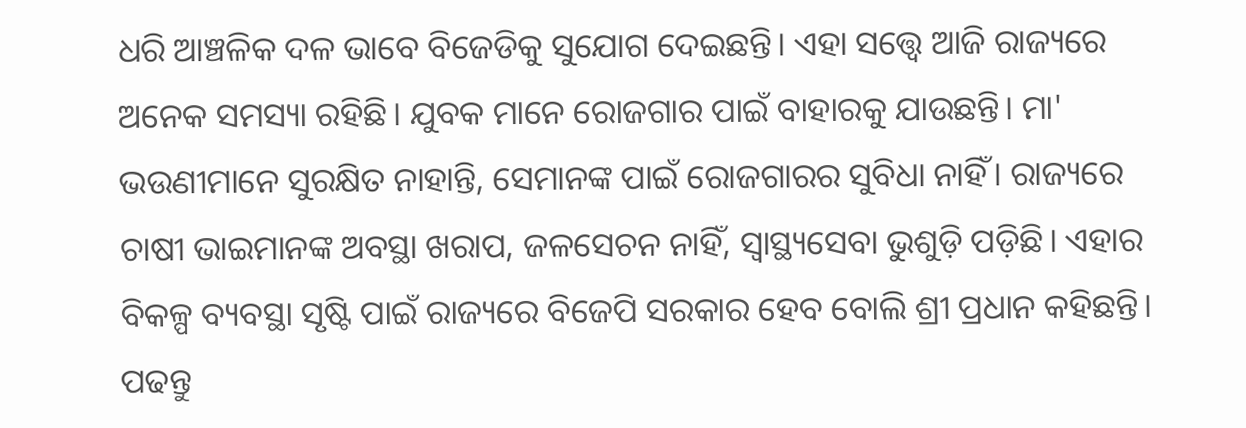ଧରି ଆଞ୍ଚଳିକ ଦଳ ଭାବେ ବିଜେଡିକୁ ସୁଯୋଗ ଦେଇଛନ୍ତି। ଏହା ସତ୍ତ୍ୱେ ଆଜି ରାଜ୍ୟରେ ଅନେକ ସମସ୍ୟା ରହିଛି। ଯୁବକ ମାନେ ରୋଜଗାର ପାଇଁ ବାହାରକୁ ଯାଉଛନ୍ତି। ମା' ଭଉଣୀମାନେ ସୁରକ୍ଷିତ ନାହାନ୍ତି, ସେମାନଙ୍କ ପାଇଁ ରୋଜଗାରର ସୁବିଧା ନାହିଁ। ରାଜ୍ୟରେ ଚାଷୀ ଭାଇମାନଙ୍କ ଅବସ୍ଥା ଖରାପ, ଜଳସେଚନ ନାହିଁ, ସ୍ୱାସ୍ଥ୍ୟସେବା ଭୁଶୁଡ଼ି ପଡ଼ିଛି। ଏହାର ବିକଳ୍ପ ବ୍ୟବସ୍ଥା ସୃଷ୍ଟି ପାଇଁ ରାଜ୍ୟରେ ବିଜେପି ସରକାର ହେବ ବୋଲି ଶ୍ରୀ ପ୍ରଧାନ କହିଛନ୍ତି।
ପଢନ୍ତୁ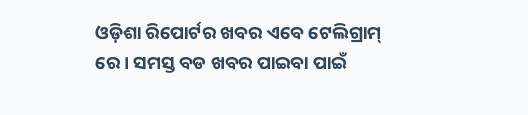ଓଡ଼ିଶା ରିପୋର୍ଟର ଖବର ଏବେ ଟେଲିଗ୍ରାମ୍ ରେ। ସମସ୍ତ ବଡ ଖବର ପାଇବା ପାଇଁ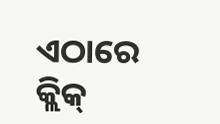ଏଠାରେ କ୍ଲିକ୍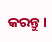କରନ୍ତୁ।